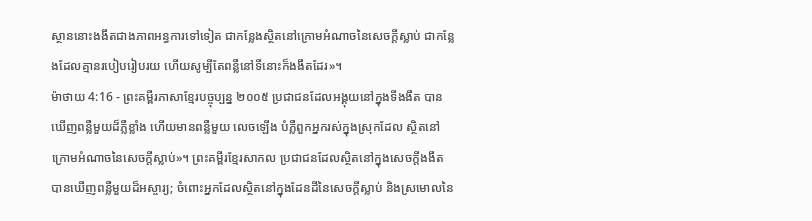ស្ថាននោះងងឹតជាងភាពអន្ធការទៅទៀត ជាកន្លែងស្ថិតនៅក្រោមអំណាចនៃសេចក្ដីស្លាប់ ជាកន្លែងដែលគ្មានរបៀបរៀបរយ ហើយសូម្បីតែពន្លឺនៅទីនោះក៏ងងឹតដែរ»។
ម៉ាថាយ 4:16 - ព្រះគម្ពីរភាសាខ្មែរបច្ចុប្បន្ន ២០០៥ ប្រជាជនដែលអង្គុយនៅក្នុងទីងងឹត បានឃើញពន្លឺមួយដ៏ភ្លឺខ្លាំង ហើយមានពន្លឺមួយ លេចឡើង បំភ្លឺពួកអ្នករស់ក្នុងស្រុកដែល ស្ថិតនៅក្រោមអំណាចនៃសេចក្ដីស្លាប់»។ ព្រះគម្ពីរខ្មែរសាកល ប្រជាជនដែលស្ថិតនៅក្នុងសេចក្ដីងងឹត បានឃើញពន្លឺមួយដ៏អស្ចារ្យ; ចំពោះអ្នកដែលស្ថិតនៅក្នុងដែនដីនៃសេចក្ដីស្លាប់ និងស្រមោលនៃ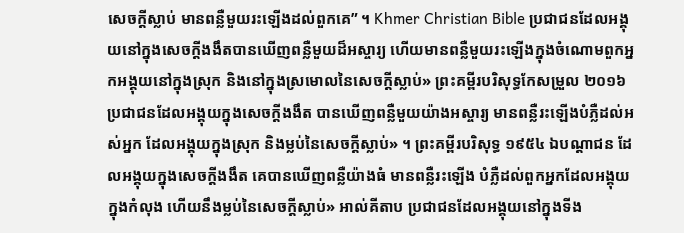សេចក្ដីស្លាប់ មានពន្លឺមួយរះឡើងដល់ពួកគេ” ។ Khmer Christian Bible ប្រជាជនដែលអង្គុយនៅក្នុងសេចក្ដីងងឹតបានឃើញពន្លឺមួយដ៏អស្ចារ្យ ហើយមានពន្លឺមួយរះឡើងក្នុងចំណោមពួកអ្នកអង្គុយនៅក្នុងស្រុក និងនៅក្នុងស្រមោលនៃសេចក្ដីស្លាប់» ព្រះគម្ពីរបរិសុទ្ធកែសម្រួល ២០១៦ ប្រជាជនដែលអង្គុយក្នុងសេចក្តីងងឹត បានឃើញពន្លឺមួយយ៉ាងអស្ចារ្យ មានពន្លឺរះឡើងបំភ្លឺដល់អស់អ្នក ដែលអង្គុយក្នុងស្រុក និងម្លប់នៃសេចក្តីស្លាប់» ។ ព្រះគម្ពីរបរិសុទ្ធ ១៩៥៤ ឯបណ្តាជន ដែលអង្គុយក្នុងសេចក្ដីងងឹត គេបានឃើញពន្លឺយ៉ាងធំ មានពន្លឺរះឡើង បំភ្លឺដល់ពួកអ្នកដែលអង្គុយក្នុងកំលុង ហើយនឹងម្លប់នៃសេចក្ដីស្លាប់» អាល់គីតាប ប្រជាជនដែលអង្គុយនៅក្នុងទីង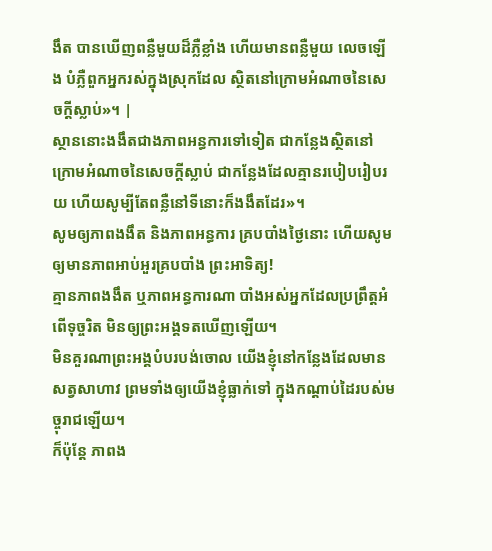ងឹត បានឃើញពន្លឺមួយដ៏ភ្លឺខ្លាំង ហើយមានពន្លឺមួយ លេចឡើង បំភ្លឺពួកអ្នករស់ក្នុងស្រុកដែល ស្ថិតនៅក្រោមអំណាចនៃសេចក្ដីស្លាប់»។ |
ស្ថាននោះងងឹតជាងភាពអន្ធការទៅទៀត ជាកន្លែងស្ថិតនៅក្រោមអំណាចនៃសេចក្ដីស្លាប់ ជាកន្លែងដែលគ្មានរបៀបរៀបរយ ហើយសូម្បីតែពន្លឺនៅទីនោះក៏ងងឹតដែរ»។
សូមឲ្យភាពងងឹត និងភាពអន្ធការ គ្របបាំងថ្ងៃនោះ ហើយសូមឲ្យមានភាពអាប់អួរគ្របបាំង ព្រះអាទិត្យ!
គ្មានភាពងងឹត ឬភាពអន្ធការណា បាំងអស់អ្នកដែលប្រព្រឹត្តអំពើទុច្ចរិត មិនឲ្យព្រះអង្គទតឃើញឡើយ។
មិនគួរណាព្រះអង្គបំបរបង់ចោល យើងខ្ញុំនៅកន្លែងដែលមានសត្វសាហាវ ព្រមទាំងឲ្យយើងខ្ញុំធ្លាក់ទៅ ក្នុងកណ្ដាប់ដៃរបស់មច្ចុរាជឡើយ។
ក៏ប៉ុន្តែ ភាពង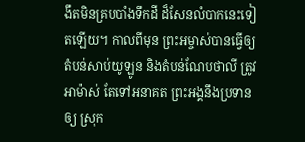ងឹតមិនគ្របបាំងទឹកដី ដ៏សែនលំបាកនេះទៀតឡើយ។ កាលពីមុន ព្រះអម្ចាស់បានធ្វើឲ្យ តំបន់សាប់យូឡូន និងតំបន់ណែបថាលី ត្រូវអាម៉ាស់ តែទៅអនាគត ព្រះអង្គនឹងប្រទានឲ្យ ស្រុក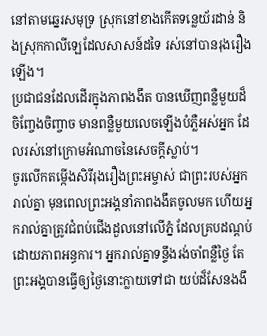នៅតាមឆ្នេរសមុទ្រ ស្រុកនៅខាងកើតទន្លេយ័រដាន់ និងស្រុកកាលីឡេដែលសាសន៍ដទៃ រស់នៅបានរុងរឿងឡើង។
ប្រជាជនដែលដើរក្នុងភាពងងឹត បានឃើញពន្លឺមួយដ៏ចិញ្ចែងចិញ្ចាច មានពន្លឺមួយលេចឡើងបំភ្លឺអស់អ្នក ដែលរស់នៅក្រោមអំណាចនៃសេចក្ដីស្លាប់។
ចូរលើកតម្កើងសិរីរុងរឿងព្រះអម្ចាស់ ជាព្រះរបស់អ្នករាល់គ្នា មុនពេលព្រះអង្គនាំភាពងងឹតចូលមក ហើយអ្នករាល់គ្នាត្រូវជំពប់ជើងដួលនៅលើភ្នំ ដែលគ្របដណ្ដប់ដោយភាពអន្ធការ។ អ្នករាល់គ្នាទន្ទឹងរង់ចាំពន្លឺថ្ងៃ តែព្រះអង្គបានធ្វើឲ្យថ្ងៃនោះក្លាយទៅជា យប់ដ៏សែនងងឹ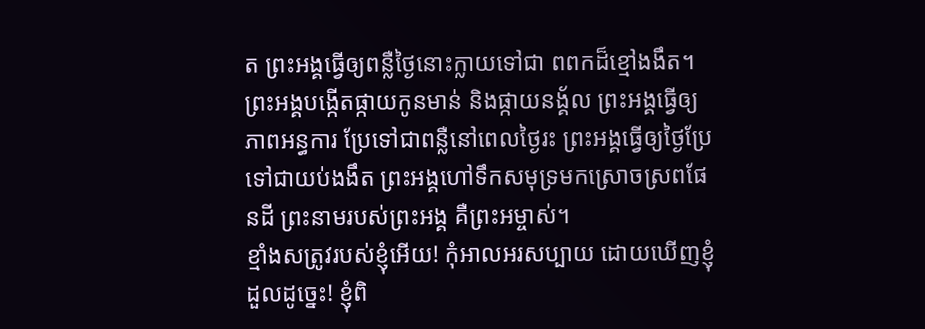ត ព្រះអង្គធ្វើឲ្យពន្លឺថ្ងៃនោះក្លាយទៅជា ពពកដ៏ខ្មៅងងឹត។
ព្រះអង្គបង្កើតផ្កាយកូនមាន់ និងផ្កាយនង្គ័ល ព្រះអង្គធ្វើឲ្យភាពអន្ធការ ប្រែទៅជាពន្លឺនៅពេលថ្ងៃរះ ព្រះអង្គធ្វើឲ្យថ្ងៃប្រែទៅជាយប់ងងឹត ព្រះអង្គហៅទឹកសមុទ្រមកស្រោចស្រពផែនដី ព្រះនាមរបស់ព្រះអង្គ គឺព្រះអម្ចាស់។
ខ្មាំងសត្រូវរបស់ខ្ញុំអើយ! កុំអាលអរសប្បាយ ដោយឃើញខ្ញុំដួលដូច្នេះ! ខ្ញុំពិ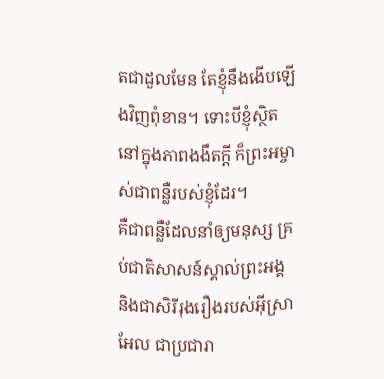តជាដួលមែន តែខ្ញុំនឹងងើបឡើងវិញពុំខាន។ ទោះបីខ្ញុំស្ថិតនៅក្នុងភាពងងឹតក្ដី ក៏ព្រះអម្ចាស់ជាពន្លឺរបស់ខ្ញុំដែរ។
គឺជាពន្លឺដែលនាំឲ្យមនុស្ស គ្រប់ជាតិសាសន៍ស្គាល់ព្រះអង្គ និងជាសិរីរុងរឿងរបស់អ៊ីស្រាអែល ជាប្រជារា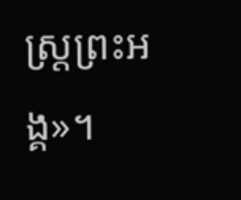ស្ត្រព្រះអង្គ»។